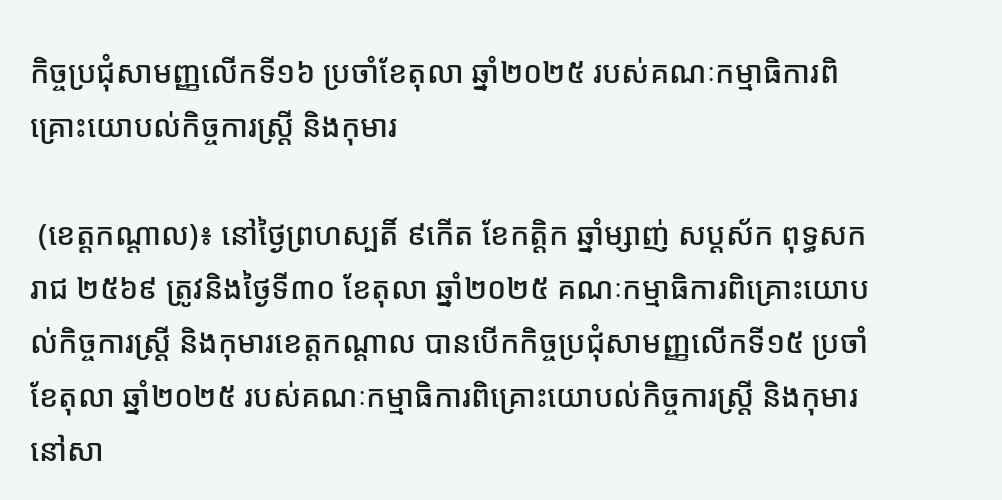កិច្ចប្រជុំសាមញ្ញលើកទី១៦ ប្រចាំខែតុលា ឆ្នាំ២០២៥ របស់គណៈកម្មាធិការពិគ្រោះយោបល់កិច្ចការស្ត្រី និងកុមារ

 (ខេត្តកណ្តាល)៖ នៅថ្ងៃព្រហស្បតិ៍ ៩កើត ខែកត្តិក ឆ្នាំម្សាញ់ សប្តស័ក ពុទ្ធសករាជ ២៥៦៩ ត្រូវនិងថ្ងៃទី៣០ ខែតុលា ឆ្នាំ២០២៥ គណៈកម្មាធិការពិគ្រោះយោបល់កិច្ចការស្រ្តី និងកុមារខេត្តកណ្តាល បានបើកកិច្ចប្រជុំសាមញ្ញលើកទី១៥ ប្រចាំខែតុលា ឆ្នាំ២០២៥ របស់គណៈកម្មាធិការពិគ្រោះយោបល់កិច្ចការស្ត្រី និងកុមារ នៅសា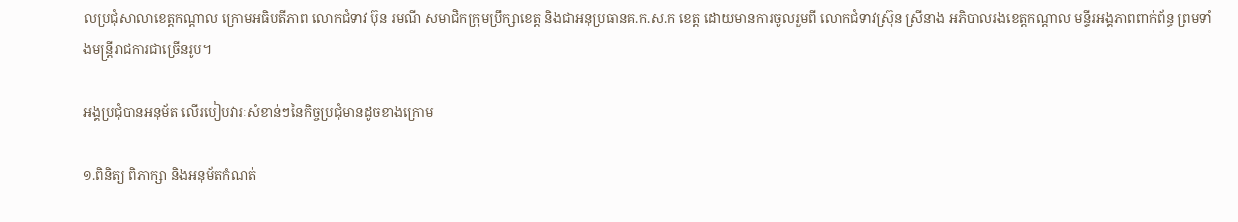លប្រជុំសាលាខេត្តកណ្តាល ក្រោមអធិបតីភាព លោកជំទាវ ប៊ុន រមណី សមាជិកក្រុមប្រឹក្សាខេត្ត និងជាអនុប្រធានគ.ក.ស.ក ខេត្ត ដោយមានការចូលរួមពី លោកជំទាវស្រ៊ុន ស្រីនាង អភិបាលរងខេត្តកណ្តាល មន្ទីរអង្គភាពពាក់ព័ន្ធ ព្រមទាំងមន្ត្រីរាជការជាច្រើនរូប។

អង្គប្រជុំបានអនុម័ត លើរបៀបវារៈសំខាន់ៗនៃកិច្ចប្រជុំមានដូចខាងក្រោម

១.ពិនិត្យ ពិភាក្សា និងអនុម័តកំណត់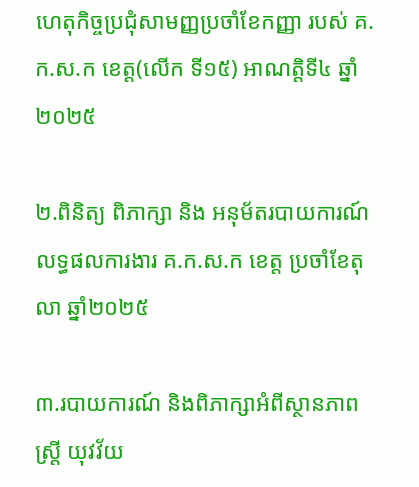ហេតុកិច្ចប្រជុំសាមញ្ញប្រចាំខែកញ្ញា របស់ គ.ក.ស.ក ខេត្ត(លើក ទី១៥) អាណត្តិទី៤ ឆ្នាំ២០២៥

២.ពិនិត្យ ពិភាក្សា និង អនុម័តរបាយការណ៍លទ្ធផលការងារ គ.ក.ស.ក ខេត្ត ប្រចាំខែតុលា ឆ្នាំ២០២៥

៣.របាយការណ៍ និងពិភាក្សាអំពីស្ថានភាពស្រ្តី យុវវ័យ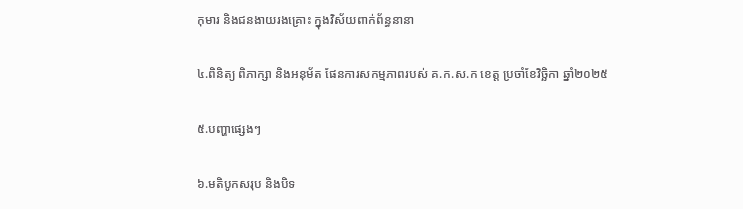កុមារ និងជនងាយរងគ្រោះ ក្នុងវិស័យពាក់ព័ន្ធនានា

៤.ពិនិត្យ ពិភាក្សា និងអនុម័ត ផែនការសកម្មភាពរបស់ គ.ក.ស.ក ខេត្ត ប្រចាំខែវិច្ឆិកា ឆ្នាំ២០២៥

៥.បញ្ហាផ្សេងៗ

៦.មតិបូកសរុប និងបិទ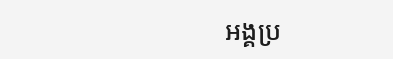អង្គប្រ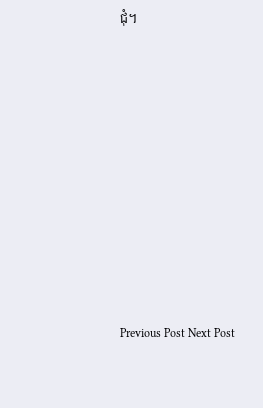ជុំ។










Previous Post Next Post